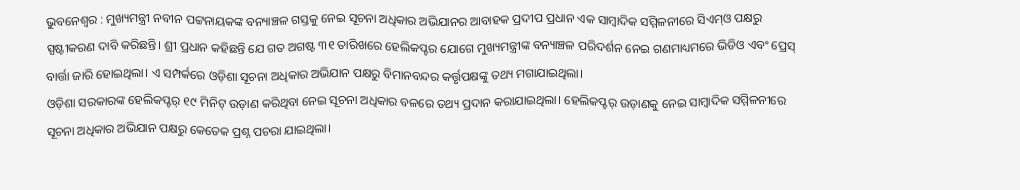ଭୁବନେଶ୍ବର : ମୁଖ୍ୟମନ୍ତ୍ରୀ ନବୀନ ପଟ୍ଟନାୟକଙ୍କ ବନ୍ୟାଞ୍ଚଳ ଗସ୍ତକୁ ନେଇ ସୂଚନା ଅଧିକାର ଅଭିଯାନର ଆବାହକ ପ୍ରଦୀପ ପ୍ରଧାନ ଏକ ସାମ୍ବାଦିକ ସମ୍ମିଳନୀରେ ସିଏମ୍ଓ ପକ୍ଷରୁ ସ୍ପଷ୍ଟୀକରଣ ଦାବି କରିଛନ୍ତି। ଶ୍ରୀ ପ୍ରଧାନ କହିଛନ୍ତି ଯେ ଗତ ଅଗଷ୍ଟ ୩୧ ତାରିଖରେ ହେଲିକପ୍ଟର ଯୋଗେ ମୁଖ୍ୟମନ୍ତ୍ରୀଙ୍କ ବନ୍ୟାଞ୍ଚଳ ପରିଦର୍ଶନ ନେଇ ଗଣମାଧ୍ୟମରେ ଭିଡିଓ ଏବଂ ପ୍ରେସ୍ ବାର୍ତ୍ତା ଜାରି ହୋଇଥିଲା। ଏ ସମ୍ପର୍କରେ ଓଡ଼ିଶା ସୂଚନା ଅଧିକାର ଅଭିଯାନ ପକ୍ଷରୁ ବିମାନବନ୍ଦର କର୍ତ୍ତୃପକ୍ଷଙ୍କୁ ତଥ୍ୟ ମଗାଯାଇଥିଲା।
ଓଡ଼ିଶା ସରକାରଙ୍କ ହେଲିକପ୍ଟର୍ ୧୯ ମିନିଟ୍ ଉଡ଼ାଣ କରିଥିବା ନେଇ ସୂଚନା ଅଧିକାର ବଳରେ ତଥ୍ୟ ପ୍ରଦାନ କରାଯାଇଥିଲା। ହେଲିକପ୍ଟର୍ ଉଡ଼ାଣକୁ ନେଇ ସାମ୍ବାଦିକ ସମ୍ମିଳନୀରେ ସୂଚନା ଅଧିକାର ଅଭିଯାନ ପକ୍ଷରୁ କେତେକ ପ୍ରଶ୍ନ ପଚରା ଯାଇଥିଲା।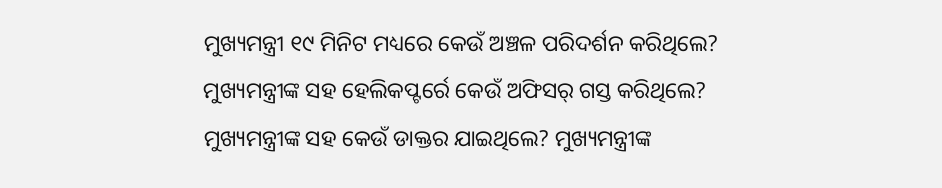ମୁଖ୍ୟମନ୍ତ୍ରୀ ୧୯ ମିନିଟ ମଧ୍ୟରେ କେଉଁ ଅଞ୍ଚଳ ପରିଦର୍ଶନ କରିଥିଲେ? ମୁଖ୍ୟମନ୍ତ୍ରୀଙ୍କ ସହ ହେଲିକପ୍ଟର୍ରେ କେଉଁ ଅଫିସର୍ ଗସ୍ତ କରିଥିଲେ? ମୁଖ୍ୟମନ୍ତ୍ରୀଙ୍କ ସହ କେଉଁ ଡାକ୍ତର ଯାଇଥିଲେ? ମୁଖ୍ୟମନ୍ତ୍ରୀଙ୍କ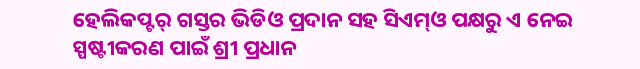ହେଲିକପ୍ଟର୍ ଗସ୍ତର ଭିଡିଓ ପ୍ରଦାନ ସହ ସିଏମ୍ଓ ପକ୍ଷରୁ ଏ ନେଇ ସ୍ପଷ୍ଟୀକରଣ ପାଇଁ ଶ୍ରୀ ପ୍ରଧାନ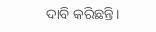ଦାବି କରିଛନ୍ତି।